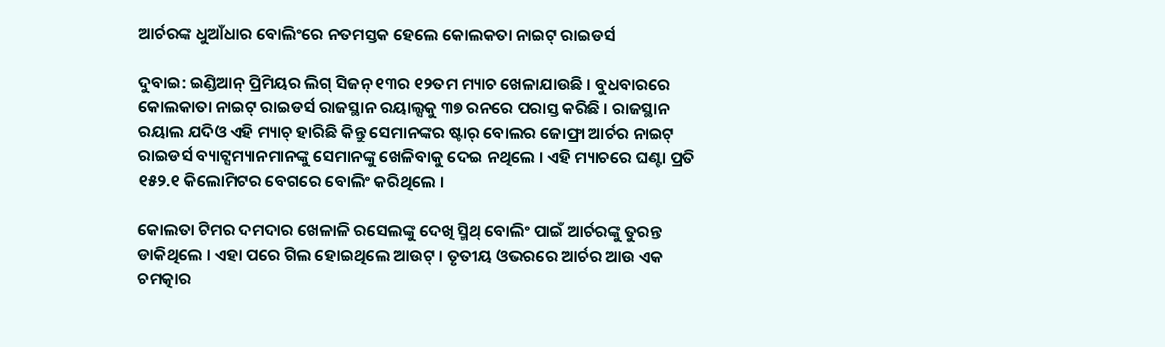ଆର୍ଚରଙ୍କ ଧୁଆଁଧାର ବୋଲିଂରେ ନତମସ୍ତକ ହେଲେ କୋଲକତା ନାଇଟ୍ ରାଇଡର୍ସ

ଦୁବାଇ: ଇଣ୍ଡିଆନ୍ ପ୍ରିମିୟର ଲିଗ୍ ସିଜନ୍ ୧୩ର ୧୨ତମ ମ୍ୟାଚ ଖେଳାଯାଉଛି । ବୁଧବାରରେ କୋଲକାତା ନାଇଟ୍ ରାଇଡର୍ସ ରାଜସ୍ଥାନ ରୟାଲ୍ସକୁ ୩୭ ରନରେ ପରାସ୍ତ କରିଛି । ରାଜସ୍ଥାନ ରୟାଲ ଯଦିଓ ଏହି ମ୍ୟାଚ୍ ହାରିଛି କିନ୍ତୁ ସେମାନଙ୍କର ଷ୍ଟାର୍ ବୋଲର ଜୋଫ୍ରା ଆର୍ଚର ନାଇଟ୍ ରାଇଡର୍ସ ବ୍ୟାଟ୍ସମ୍ୟାନମାନଙ୍କୁ ସେମାନଙ୍କୁ ଖେଳିବାକୁ ଦେଇ ନଥିଲେ । ଏହି ମ୍ୟାଚରେ ଘଣ୍ଟା ପ୍ରତି ୧୫୨.୧ କିଲୋମିଟର ବେଗରେ ବୋଲିଂ କରିଥିଲେ ।

କୋଲତା ଟିମର ଦମଦାର ଖେଳାଳି ରସେଲଙ୍କୁ ଦେଖି ସ୍ମିଥ୍ ବୋଲିଂ ପାଇଁ ଆର୍ଚରଙ୍କୁ ତୁରନ୍ତ ଡାକିଥିଲେ । ଏହା ପରେ ଗିଲ ହୋଇଥିଲେ ଆଉଟ୍ । ତୃତୀୟ ଓଭରରେ ଆର୍ଚର ଆଉ ଏକ ଚମତ୍କାର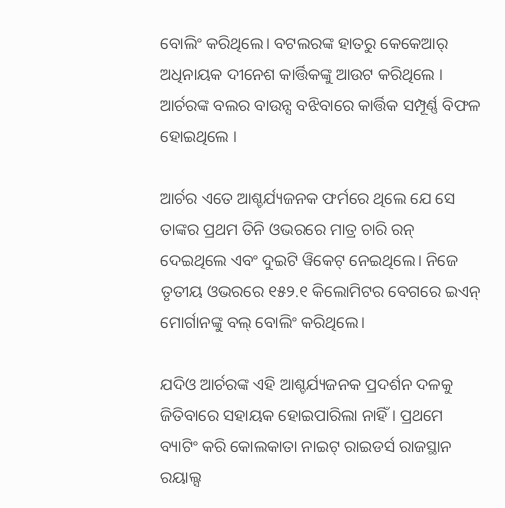ବୋଲିଂ କରିଥିଲେ। ବଟଲରଙ୍କ ହାତରୁ କେକେଆର୍ ଅଧିନାୟକ ଦୀନେଶ କାର୍ତ୍ତିକଙ୍କୁ ଆଉଟ କରିଥିଲେ । ଆର୍ଚରଙ୍କ ବଲର ବାଉନ୍ସ ବଝିବାରେ କାର୍ତ୍ତିକ ସମ୍ପୂର୍ଣ୍ଣ ବିଫଳ ହୋଇଥିଲେ ।

ଆର୍ଚର ଏତେ ଆଶ୍ଚର୍ଯ୍ୟଜନକ ଫର୍ମରେ ଥିଲେ ଯେ ସେ ତାଙ୍କର ପ୍ରଥମ ତିନି ଓଭରରେ ମାତ୍ର ଚାରି ରନ୍ ଦେଇଥିଲେ ଏବଂ ଦୁଇଟି ୱିକେଟ୍ ନେଇଥିଲେ। ନିଜେ ତୃତୀୟ ଓଭରରେ ୧୫୨.୧ କିଲୋମିଟର ବେଗରେ ଇଏନ୍ ମୋର୍ଗାନଙ୍କୁ ବଲ୍ ବୋଲିଂ କରିଥିଲେ।

ଯଦିଓ ଆର୍ଚରଙ୍କ ଏହି ଆଶ୍ଚର୍ଯ୍ୟଜନକ ପ୍ରଦର୍ଶନ ଦଳକୁ ଜିତିବାରେ ସହାୟକ ହୋଇପାରିଲା ନାହିଁ । ପ୍ରଥମେ ବ୍ୟାଟିଂ କରି କୋଲକାତା ନାଇଟ୍ ରାଇଡର୍ସ ରାଜସ୍ଥାନ ରୟାଲ୍ସ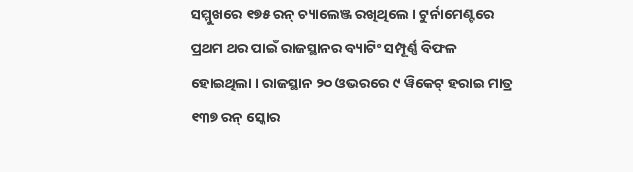ସମ୍ମୁଖରେ ୧୭୫ ରନ୍ ଚ୍ୟାଲେଞ୍ଜ ରଖିଥିଲେ । ଟୁର୍ନାମେଣ୍ଟରେ ପ୍ରଥମ ଥର ପାଇଁ ରାଜସ୍ଥାନର ବ୍ୟାଟିଂ ସମ୍ପୂର୍ଣ୍ଣ ବିଫଳ ହୋଇଥିଲା । ରାଜସ୍ଥାନ ୨୦ ଓଭରରେ ୯ ୱିକେଟ୍ ହରାଇ ମାତ୍ର ୧୩୭ ରନ୍ ସ୍କୋର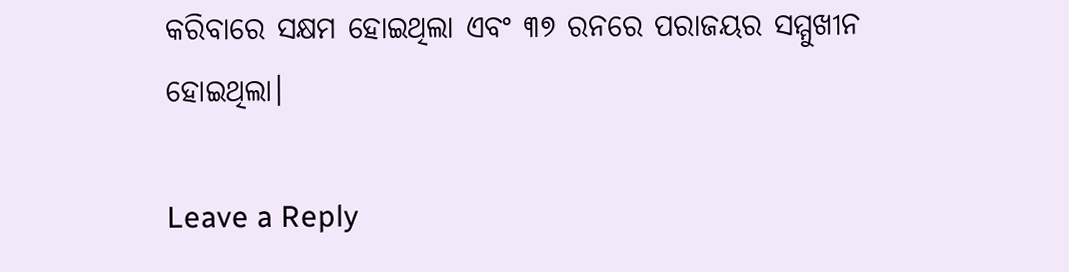କରିବାରେ ସକ୍ଷମ ହୋଇଥିଲା ଏବଂ ୩୭ ରନରେ ପରାଜୟର ସମ୍ମୁଖୀନ ହୋଇଥିଲା।

Leave a Reply